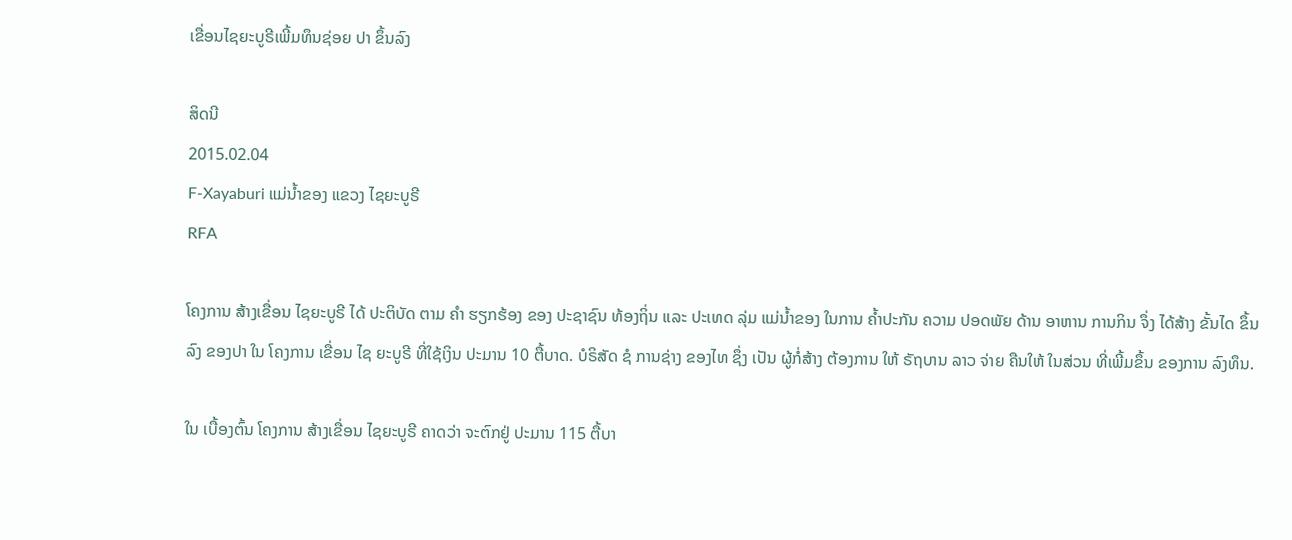ເຂື່ອນໄຊຍະບູຣີເພີ້ມທຶນຊ່ອຍ ປາ ຂຶ້ນລົງ

ສິດນີ
2015.02.04
F-Xayaburi ແມ່ນໍ້າຂອງ ແຂວງ ໄຊຍະບູຣີ
RFA

ໂຄງການ ສ້າງເຂື່ອນ ໄຊຍະບູຣີ ໄດ້ ປະຕິບັດ ຕາມ ຄຳ ຮຽກຮ້ອງ ຂອງ ປະຊາຊົນ ທ້ອງຖິ່ນ ແລະ ປະເທດ ລຸ່ມ ແມ່ນໍ້າຂອງ ໃນການ ຄ້ຳປະກັນ ຄວາມ ປອດພັຍ ດ້ານ ອາຫານ ການກິນ ຈຶ່ງ ໄດ້ສ້າງ ຂັ້ນໄດ ຂຶ້ນລົງ ຂອງປາ ໃນ ໂຄງການ ເຂື່ອນ ໄຊ ຍະບູຣີ ທີ່ໃຊ້ເງິນ ປະມານ 10 ຕື້ບາດ. ບໍຣິສັດ ຊໍ ການຊ່າງ ຂອງໄທ ຊຶ່ງ ເປັນ ຜູ້ກໍ່ສ້າງ ຕ້ອງການ ໃຫ້ ຣັຖບານ ລາວ ຈ່າຍ ຄືນໃຫ້ ໃນສ່ວນ ທີ່ເພີ້ມຂຶ້ນ ຂອງການ ລົງທຶນ.

ໃນ ເບື້ອງຕົ້ນ ໂຄງການ ສ້າງເຂື່ອນ ໄຊຍະບູຣີ ຄາດວ່າ ຈະຕົກຢູ່ ປະມານ 115 ຕື້ບາ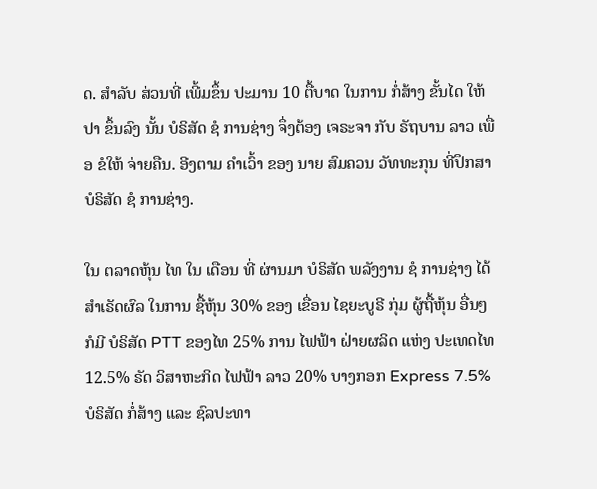ດ. ສໍາລັບ ສ່ວນທີ່ ເພີ້ມຂຶ້ນ ປະມານ 10 ຕື້ບາດ ໃນການ ກໍ່ສ້າງ ຂັ້ນໄດ ໃຫ້ປາ ຂຶ້ນລົງ ນັ້ນ ບໍຣິສັດ ຊໍ ການຊ່າງ ຈຶ່ງຕ້ອງ ເຈຣະຈາ ກັບ ຣັຖບານ ລາວ ເພື່ອ ຂໍໃຫ້ ຈ່າຍຄືນ. ອີງຕາມ ຄຳເວົ້າ ຂອງ ນາຍ ສົມຄວນ ວັທທະກຸນ ທີ່ປຶກສາ ບໍຣິສັດ ຊໍ ການຊ່າງ.

ໃນ ຕລາດຫຸ້ນ ໄທ ໃນ ເດືອນ ທີ່ ຜ່ານມາ ບໍຣິສັດ ພລັງງານ ຊໍ ການຊ່າງ ໄດ້ ສຳເຣັດຜົລ ໃນການ ຊື້ຫຸ້ນ 30% ຂອງ ເຂື່ອນ ໄຊຍະບູຣີ ກຸ່ມ ຜູ້ຖື້ຫຸ້ນ ອື່ນໆ ກໍມີ ບໍຣິສັດ PTT ຂອງໄທ 25% ການ ໄຟຟ້າ ຝ່າຍຜລິດ ແຫ່ງ ປະເທດໄທ 12.5% ຣັດ ວິສາຫະກິດ ໄຟຟ້າ ລາວ 20% ບາງກອກ Express 7.5% ບໍຣິສັດ ກໍ່ສ້າງ ແລະ ຊົລປະທາ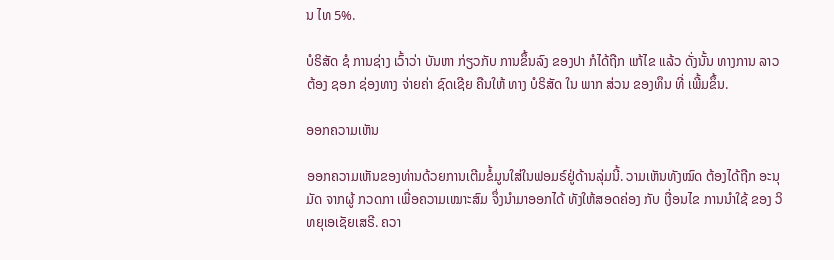ນ ໄທ 5%.

ບໍຣິສັດ ຊໍ ການຊ່າງ ເວົ້າວ່າ ບັນຫາ ກ່ຽວກັບ ການຂຶ້ນລົງ ຂອງປາ ກໍໄດ້ຖືກ ແກ້ໄຂ ແລ້ວ ດັ່ງນັ້ນ ທາງການ ລາວ ຕ້ອງ ຊອກ ຊ່ອງທາງ ຈ່າຍຄ່າ ຊົດເຊີຍ ຄືນໃຫ້ ທາງ ບໍຣິສັດ ໃນ ພາກ ສ່ວນ ຂອງທຶນ ທີ່ ເພີ້ມຂຶ້ນ.

ອອກຄວາມເຫັນ

ອອກຄວາມເຫັນຂອງທ່ານດ້ວຍການເຕີມຂໍ້ມູນໃສ່ໃນຟອມຣ໌ຢູ່ດ້ານລຸ່ມນີ້. ວາມເຫັນທັງໝົດ ຕ້ອງໄດ້ຖືກ ອະນຸມັດ ຈາກຜູ້ ກວດກາ ເພື່ອຄວາມເໝາະສົມ ຈຶ່ງນໍາມາອອກໄດ້ ທັງໃຫ້ສອດຄ່ອງ ກັບ ເງື່ອນໄຂ ການນຳໃຊ້ ຂອງ ວິທຍຸເອເຊັຍເສຣີ. ຄວາ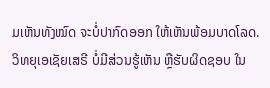ມເຫັນທັງໝົດ ຈະບໍ່ປາກົດອອກ ໃຫ້ເຫັນພ້ອມບາດໂລດ. ວິທຍຸເອເຊັຍເສຣີ ບໍ່ມີສ່ວນຮູ້ເຫັນ ຫຼືຮັບຜິດຊອບ ໃນ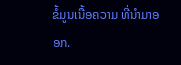ຂໍ້ມູນເນື້ອຄວາມ ທີ່ນໍາມາອອກ.